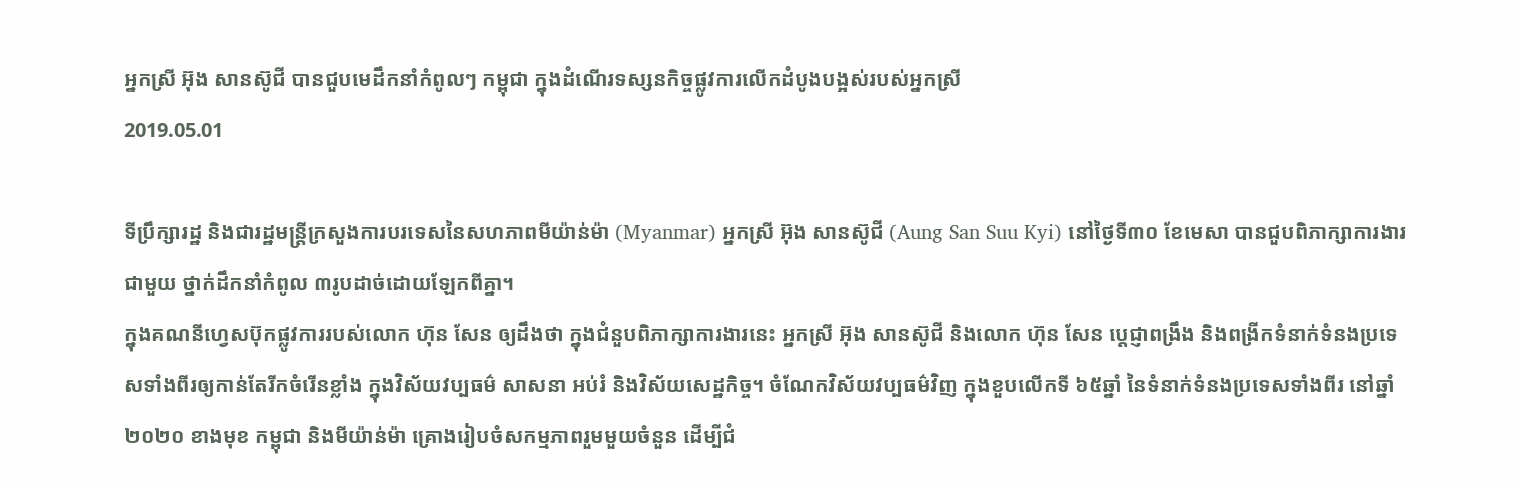អ្នកស្រី អ៊ុង សានស៊ូជី បានជួបមេដឹកនាំកំពូលៗ កម្ពុជា ក្នុងដំណើរទស្សនកិច្ចផ្លូវការលើកដំបូងបង្អស់របស់អ្នកស្រី
2019.05.01

ទីប្រឹក្សារដ្ឋ និងជារដ្ឋមន្ត្រីក្រសួងការបរទេសនៃសហភាពមីយ៉ាន់ម៉ា (Myanmar) អ្នកស្រី អ៊ុង សានស៊ូជី (Aung San Suu Kyi) នៅថ្ងៃទី៣០ ខែមេសា បានជួបពិភាក្សាការងារជាមួយ ថ្នាក់ដឹកនាំកំពូល ៣រូបដាច់ដោយឡែកពីគ្នា។
ក្នុងគណនីហ្វេសប៊ុកផ្លូវការរបស់លោក ហ៊ុន សែន ឲ្យដឹងថា ក្នុងជំនួបពិភាក្សាការងារនេះ អ្នកស្រី អ៊ុង សានស៊ូជី និងលោក ហ៊ុន សែន ប្តេជ្ញាពង្រឹង និងពង្រីកទំនាក់ទំនងប្រទេសទាំងពីរឲ្យកាន់តែរីកចំរើនខ្លាំង ក្នុងវិស័យវប្បធម៌ សាសនា អប់រំ និងវិស័យសេដ្ឋកិច្ច។ ចំណែកវិស័យវប្បធម៌វិញ ក្នុងខួបលើកទី ៦៥ឆ្នាំ នៃទំនាក់ទំនងប្រទេសទាំងពីរ នៅឆ្នាំ២០២០ ខាងមុខ កម្ពុជា និងមីយ៉ាន់ម៉ា គ្រោងរៀបចំសកម្មភាពរួមមួយចំនួន ដើម្បីជំ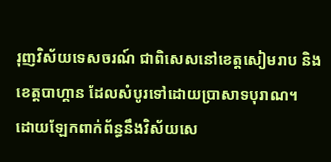រុញវិស័យទេសចរណ៍ ជាពិសេសនៅខេត្តសៀមរាប និងខេត្តបាហ្គាន ដែលសំបូរទៅដោយប្រាសាទបុរាណ។
ដោយឡែកពាក់ព័ន្ធនឹងវិស័យសេ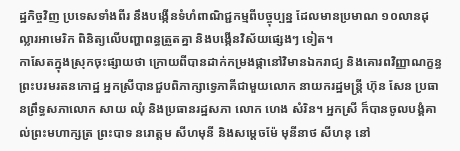ដ្ឋកិច្ចវិញ ប្រទេសទាំងពីរ នឹងបង្កើនទំហំពាណិជ្ជកម្មពីបច្ចុប្បន្ន ដែលមានប្រមាណ ១០លានដុល្លារអាមេរិក ពិនិត្យលើបញ្ហាពន្ធត្រួតគ្នា និងបង្កើនវិស័យផ្សេងៗ ទៀត។
កាសែតក្នុងស្រុកចុះផ្សាយថា ក្រោយពីបានដាក់កម្រងផ្កានៅវិមានឯករាជ្យ និងគោរពវិញ្ញាណក្ខន្ធព្រះបរមរតនកោដ្ឋ អ្នកស្រីបានជួបពិភាក្សាទ្វេភាគីជាមួយលោក នាយករដ្ឋមន្ត្រី ហ៊ុន សែន ប្រធានព្រឹទ្ធសភាលោក សាយ ឈុំ និងប្រធានរដ្ឋសភា លោក ហេង សំរិន។ អ្នកស្រី ក៏បានចូលបង្គំគាល់ព្រះមហាក្សត្រ ព្រះបាទ នរោត្តម សីហមុនី និងសម្ដេចម៉ែ មុនីនាថ សីហនុ នៅ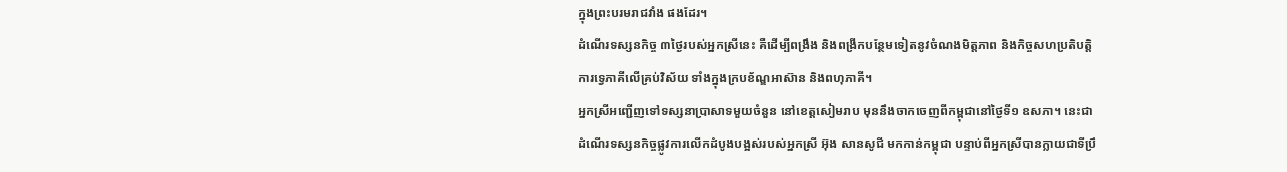ក្នុងព្រះបរមរាជវាំង ផងដែរ។
ដំណើរទស្សនកិច្ច ៣ថ្ងៃរបស់អ្នកស្រីនេះ គឺដើម្បីពង្រឹង និងពង្រីកបន្ថែមទៀតនូវចំណងមិត្តភាព និងកិច្ចសហប្រតិបត្តិការទ្វេភាគីលើគ្រប់វិស័យ ទាំងក្នុងក្របខ័ណ្ឌអាស៊ាន និងពហុភាគី។
អ្នកស្រីអញ្ជើញទៅទស្សនាប្រាសាទមួយចំនួន នៅខេត្តសៀមរាប មុននឹងចាកចេញពីកម្ពុជានៅថ្ងៃទី១ ឧសភា។ នេះជាដំណើរទស្សនកិច្ចផ្លូវការលើកដំបូងបង្អស់របស់អ្នកស្រី អ៊ុង សានសូជី មកកាន់កម្ពុជា បន្ទាប់ពីអ្នកស្រីបានក្លាយជាទីប្រឹ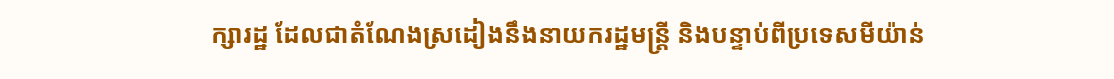ក្សារដ្ឋ ដែលជាតំណែងស្រដៀងនឹងនាយករដ្ឋមន្ត្រី និងបន្ទាប់ពីប្រទេសមីយ៉ាន់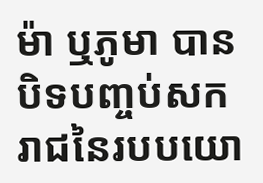ម៉ា ឬភូមា បានបិទបញ្ចប់សករាជនៃរបបយោ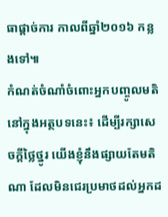ធាផ្ដាច់ការ កាលពីឆ្នាំ២០១៦ កន្លងទៅ៕
កំណត់ចំណាំចំពោះអ្នកបញ្ចូលមតិនៅក្នុងអត្ថបទនេះ៖ ដើម្បីរក្សាសេចក្ដីថ្លៃថ្នូរ យើងខ្ញុំនឹងផ្សាយតែមតិណា ដែលមិនជេរប្រមាថដល់អ្នកដ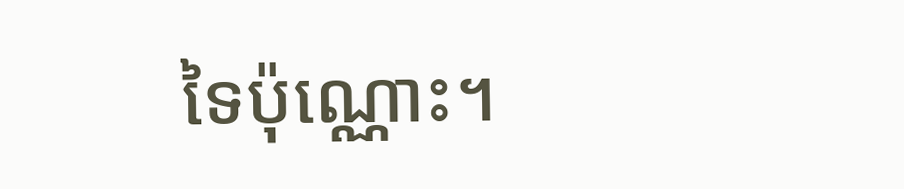ទៃប៉ុណ្ណោះ។